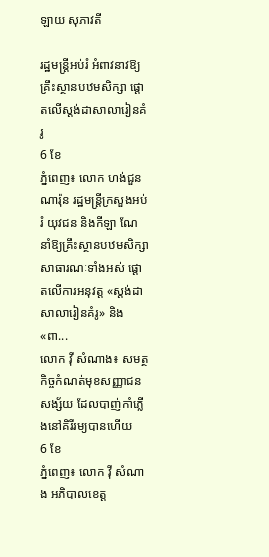ឡាយ សុភាវតី

រដ្ឋមន្ត្រីអប់រំ អំពាវនាវឱ្យគ្រឹះស្ថានបឋមសិក្សា ផ្ដោតលើស្ដង់ដាសាលារៀនគំរូ
6 ខែ
ភ្នំពេញ៖ លោក ហង់ជួន ណារ៉ុន រដ្ឋមន្ត្រីក្រសួងអប់រំ យុវជន និងកីឡា ណែនាំឱ្យគ្រឹះស្ថានបឋមសិក្សាសាធារណៈទាំងអស់ ផ្ដោតលើការអនុវត្ត «ស្ដង់ដាសាលារៀនគំរូ» និង «ពា...
លោក វ៉ី សំណាង៖ សមត្ថកិច្ចកំណត់មុខសញ្ញាជនសង្ស័យ ដែលបាញ់កាំភ្លើងនៅគិរីរម្យបានហើយ
6 ខែ
ភ្នំពេញ៖ លោក វ៉ី សំណាង អភិបាលខេត្ត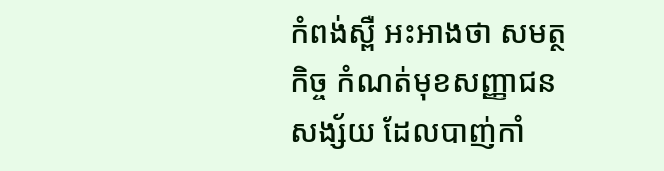កំពង់ស្ពឺ អះអាងថា សមត្ថកិច្ច កំណត់មុខសញ្ញាជនសង្ស័យ ដែលបាញ់កាំ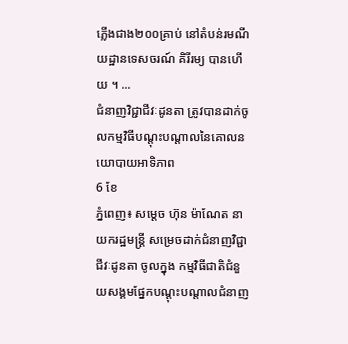ភ្លើងជាង២០០គ្រាប់ នៅតំបន់រមណីយដ្ឋានទេសចរណ៍ គិរីរម្យ បានហើយ ។ ...
ជំនាញវិជ្ជាជីវៈដូនតា ត្រូវបានដាក់ចូលកម្មវិធីបណ្ដុះបណ្ដាលនៃគោលនយោបាយអាទិភាព
6 ខែ
ភ្នំពេញ៖ សម្ដេច ហ៊ុន ម៉ាណែត នាយករដ្ឋមន្ត្រី សម្រេចដាក់ជំនាញវិជ្ជាជីវៈដូនតា ចូលក្នុង កម្មវិធីជាតិជំនួយសង្គមផ្នែកបណ្ដុះបណ្ដាលជំនាញ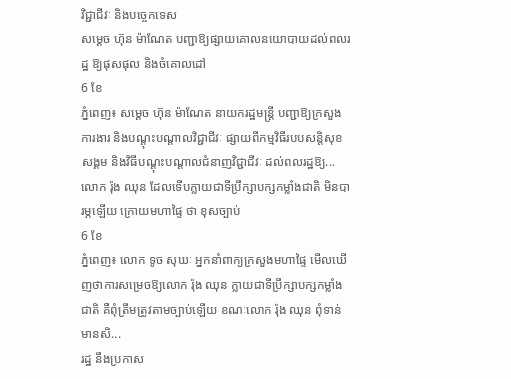វិជ្ជាជីវៈ និងបច្ចេកទេស
សម្ដេច ហ៊ុន ម៉ាណែត បញ្ជាឱ្យផ្សាយគោលនយោបាយដល់ពលរដ្ឋ ឱ្យផុសផុល និងចំគោលដៅ
6 ខែ
ភ្នំពេញ៖ សម្ដេច ហ៊ុន ម៉ាណែត នាយករដ្ឋមន្ត្រី បញ្ជាឱ្យក្រសួងការងារ និងបណ្ដុះបណ្ដាលវិជ្ជាជីវៈ ផ្សាយពីកម្មវិធីរបបសន្តិសុខសង្គម និងវិធីបណ្ដុះបណ្ដាលជំនាញវិជ្ជាជីវៈ ដល់ពលរដ្ឋឱ្យ...
លោក រ៉ុង ឈុន ដែលទើបក្លាយជាទីប្រឹក្សាបក្សកម្លាំងជាតិ មិនបារម្ភឡើយ ក្រោយមហាផ្ទៃ ថា ខុសច្បាប់
6 ខែ
ភ្នំពេញ៖ លោក ទូច សុឃៈ អ្នកនាំពាក្យក្រសួងមហាផ្ទៃ មើលឃើញថាការសម្រេចឱ្យលោក រ៉ុង ឈុន ក្លាយជាទីប្រឹក្សាបក្សកម្លាំងជាតិ គឺពុំត្រឹមត្រូវតាមច្បាប់ឡើយ ខណៈលោក រ៉ុង ឈុន ពុំទាន់មានសិ...
រដ្ឋ នឹងប្រកាស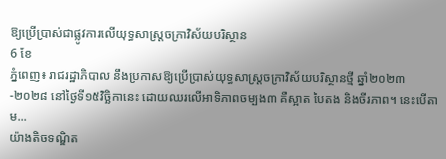ឱ្យប្រើប្រាស់ជាផ្លូវការលើយុទ្ធសាស្រ្តចក្រាវិស័យបរិស្ថាន
6 ខែ
ភ្នំពេញ៖ រាជរដ្ឋាភិបាល នឹងប្រកាសឱ្យប្រើប្រាស់យុទ្ធសាស្ត្រចក្រាវិស័យបរិស្ថានថ្មី ឆ្នាំ២០២៣-២០២៨ នៅថ្ងៃទី១៥វិច្ឆិកានេះ ដោយឈរលើអាទិភាពចម្បង៣ គឺស្អាត បៃតង និងចីរភាព។ នេះបើតាម...
យ៉ាងតិចទណ្ឌិត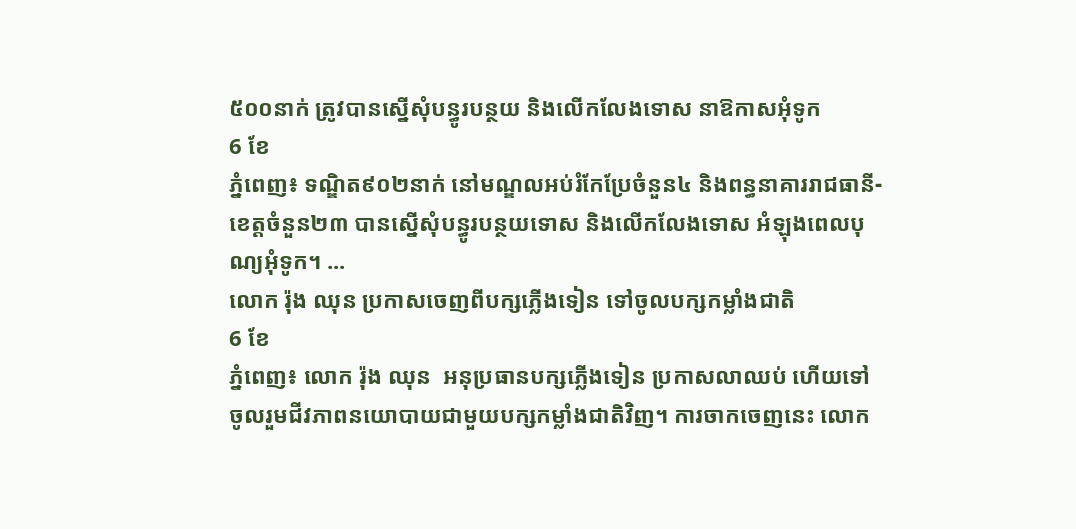៥០០នាក់ ត្រូវបានស្នើសុំបន្ធូរបន្ថយ និងលើកលែងទោស នាឱកាសអុំទូក
6 ខែ
ភ្នំពេញ៖ ទណ្ឌិត៩០២នាក់ នៅមណ្ឌលអប់រំកែប្រែចំនួន៤ និងពន្ធនាគាររាជធានី-ខេត្តចំនួន២៣ បានស្នើសុំបន្ធូរបន្ថយទោស និងលើកលែងទោស អំឡុងពេលបុណ្យអុំទូក។ ...
លោក រ៉ុង ឈុន ប្រកាសចេញពីបក្សភ្លើងទៀន ទៅចូលបក្សកម្លាំងជាតិ
6 ខែ
ភ្នំពេញ៖ លោក រ៉ុង ឈុន  អនុប្រធានបក្សភ្លើងទៀន ប្រកាសលាឈប់ ហើយទៅចូលរួមជីវភាពនយោបាយជាមួយបក្សកម្លាំងជាតិវិញ។ ការចាកចេញនេះ លោក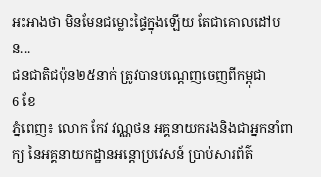អះអាងថា មិនមែនជម្លោះផ្ទៃក្នុងឡើយ តែជាគោលដៅបន...
ជនជាតិជប៉ុន២៥នាក់ ត្រូវបានបណ្ដេញចេញពីកម្ពុជា
6 ខែ
ភ្នំពេញ៖ លោក កែវ វណ្ណថន អគ្គនាយករងនិងជាអ្នកនាំពាក្យ នៃអគ្គនាយកដ្ឋានអន្តោប្រវេសន៍ ប្រាប់សារព័ត៌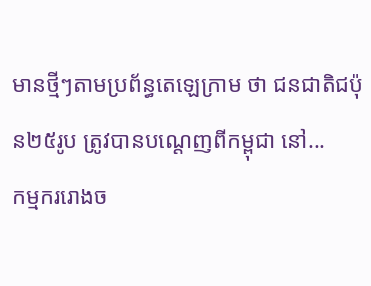មានថ្មីៗតាមប្រព័ន្ធតេឡេក្រាម ថា ជនជាតិជប៉ុន២៥រូប ត្រូវបានបណ្ដេញពីកម្ពុជា នៅ...
កម្មកររោងច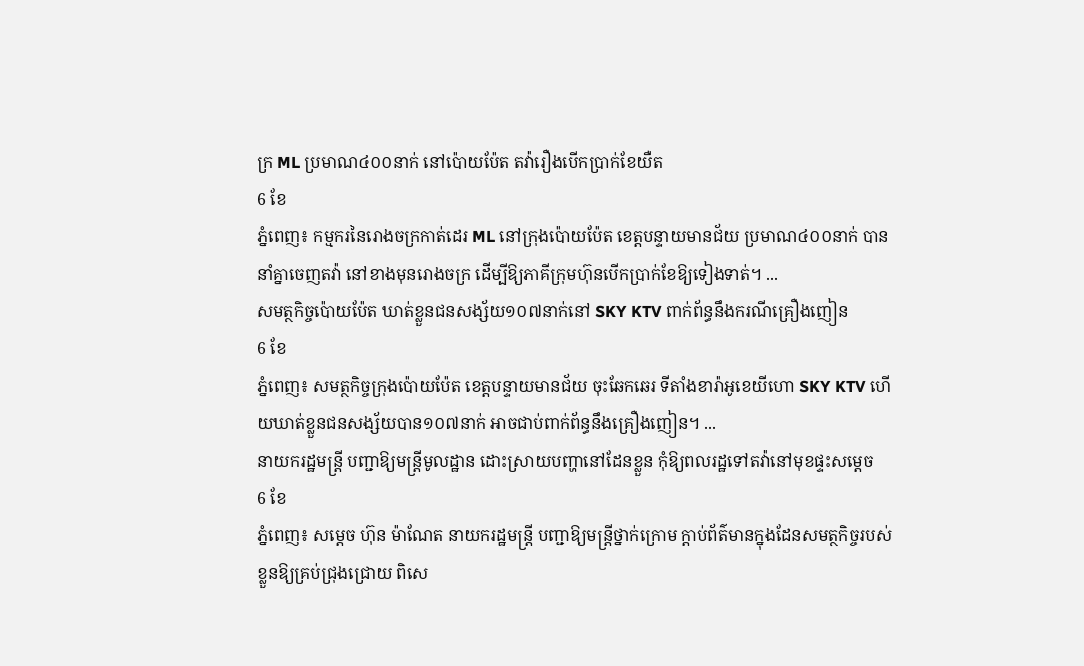ក្រ ML ប្រមាណ៤០០នាក់ នៅប៉ោយប៉ែត តវ៉ារឿងបើកប្រាក់ខែយឺត
6 ខែ
ភ្នំពេញ៖ កម្មករនៃរោងចក្រកាត់ដេរ ML នៅក្រុងប៉ោយប៉ែត ខេត្តបន្ទាយមានជ័យ ប្រមាណ៤០០នាក់ បាននាំគ្នាចេញតវ៉ា នៅខាងមុនរោងចក្រ ដើម្បីឱ្យភាគីក្រុមហ៊ុនបើកប្រាក់ខែឱ្យទៀងទាត់។ ...
សមត្ថកិច្ចប៉ោយប៉ែត ឃាត់ខ្លួនជនសង្ស័យ១០៧នាក់នៅ SKY KTV ពាក់ព័ន្ធនឹងករណីគ្រឿងញៀន
6 ខែ
ភ្នំពេញ៖ សមត្ថកិច្ចក្រុងប៉ោយប៉ែត ខេត្តបន្ទាយមានជ័យ ចុះឆែកឆេរ ទីតាំងខារ៉ាអូខេយីហោ SKY KTV ហើយឃាត់ខ្លួនជនសង្ស័យបាន១០៧នាក់ អាចជាប់ពាក់ព័ន្ធនឹងគ្រឿងញៀន។ ...
នាយករដ្ឋមន្រ្តី បញ្ជាឱ្យមន្ត្រីមូលដ្ឋាន ដោះស្រាយបញ្ហានៅដែនខ្លួន កុំឱ្យពលរដ្ឋទៅតវ៉ានៅមុខផ្ទះសម្ដេច
6 ខែ
ភ្នំពេញ៖ សម្ដេច ហ៊ុន ម៉ាណែត នាយករដ្ឋមន្ត្រី បញ្ជាឱ្យមន្ត្រីថ្នាក់ក្រោម ក្ដាប់ព័ត៌មានក្នុងដែនសមត្ថកិច្ចរបស់ខ្លួនឱ្យគ្រប់ជ្រុងជ្រោយ ពិសេ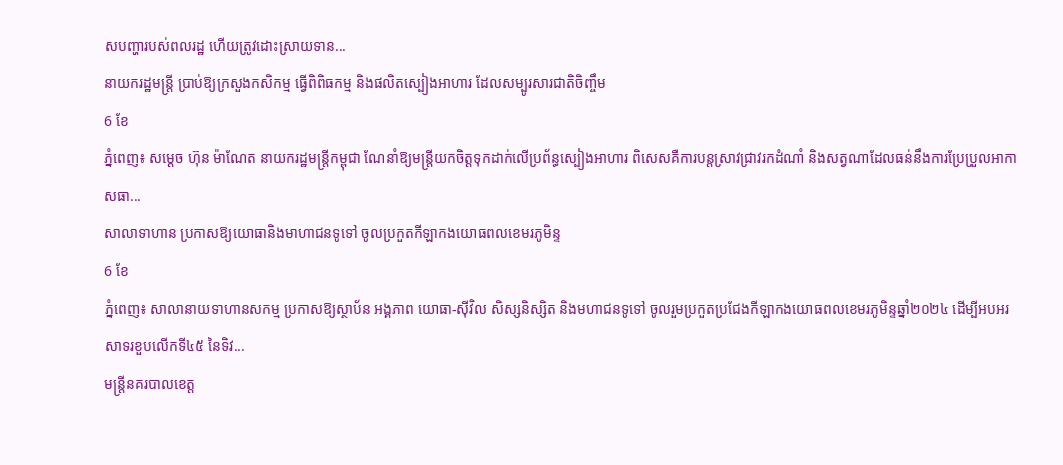សបញ្ហារបស់ពលរដ្ឋ ហើយត្រូវដោះស្រាយទាន...
នាយករដ្ឋមន្រ្តី ប្រាប់ឱ្យក្រសួងកសិកម្ម ធ្វើពិពិធកម្ម និងផលិតស្បៀងអាហារ ដែលសម្បូរសារជាតិចិញ្ចឹម
6 ខែ
ភ្នំពេញ៖ សម្ដេច ហ៊ុន ម៉ាណែត នាយករដ្ឋមន្ត្រីកម្ពុជា ណែនាំឱ្យមន្ត្រីយកចិត្តទុកដាក់លើប្រព័ន្ធស្បៀងអាហារ ពិសេសគឺការបន្តស្រាវជ្រាវរកដំណាំ និងសត្វណាដែលធន់នឹងការប្រែប្រួលអាកាសធា...
សាលាទាហាន ប្រកាសឱ្យយោធានិងមាហាជនទូទៅ ចូលប្រកួតកីឡាកងយោធពលខេមរភូមិន្ទ
6 ខែ
ភ្នំពេញ៖ សាលានាយទាហានសកម្ម ប្រកាសឱ្យស្ថាប័ន អង្គភាព យោធា-ស៊ីវិល សិស្សនិស្សិត និងមហាជនទូទៅ ចូលរួមប្រកួតប្រជែងកីឡាកងយោធពលខេមរភូមិន្ទឆ្នាំ២០២៤ ដើម្បីអបអរសាទរខួបលើកទី៤៥ នៃទិវ...
មន្ត្រីនគរបាលខេត្ត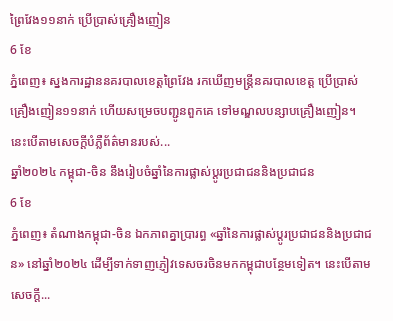ព្រៃវែង១១នាក់ ប្រើប្រាស់គ្រឿងញៀន
6 ខែ
ភ្នំពេញ៖ ស្នងការដ្ឋាននគរបាលខេត្តព្រៃវែង រកឃើញមន្ត្រីនគរបាលខេត្ត ប្រើប្រាស់គ្រឿងញៀន១១នាក់ ហើយសម្រេចបញ្ជូនពួកគេ ទៅមណ្ឌលបន្សាបគ្រឿងញៀន។ នេះបើតាមសេចក្ដីបំភ្លឺព័ត៌មានរបស់...
ឆ្នាំ២០២៤ កម្ពុជា-ចិន នឹងរៀបចំឆ្នាំនៃការផ្លាស់ប្ដូរប្រជាជននិងប្រជាជន
6 ខែ
ភ្នំពេញ៖ តំណាងកម្ពុជា-ចិន ឯកភាពគ្នាប្រារព្ធ «ឆ្នាំនៃការផ្លាស់ប្ដូរប្រជាជននិងប្រជាជន» នៅឆ្នាំ២០២៤ ដើម្បីទាក់ទាញភ្ញៀវទេសចរចិនមកកម្ពុជាបន្ថែមទៀត។ នេះបើតាមសេចក្ដី...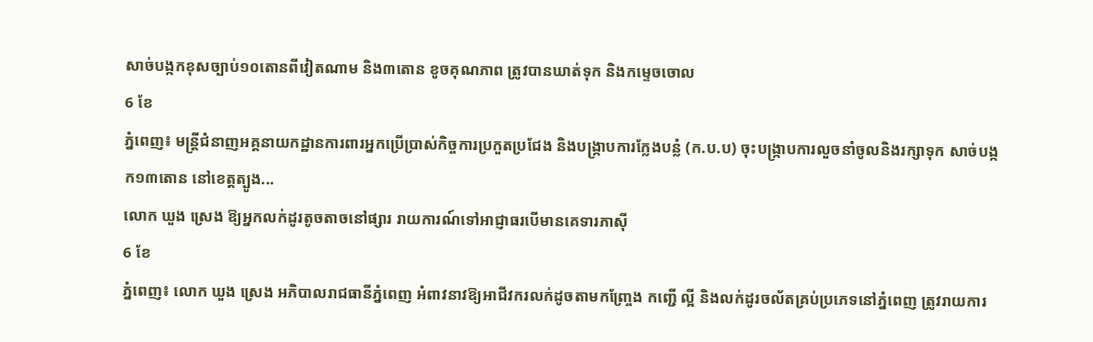សាច់បង្កកខុសច្បាប់១០តោនពីវៀតណាម និង៣តោន ខូចគុណភាព ត្រូវបានឃាត់ទុក និងកម្ទេចចោល
6 ខែ
ភ្នំពេញ៖ មន្ត្រីជំនាញអគ្គនាយកដ្ឋានការពារអ្នកប្រើប្រាស់កិច្ចការប្រកួតប្រជែង និងបង្ក្រាបការក្លែងបន្លំ (ក.ប.ប) ចុះបង្ក្រាបការលួចនាំចូលនិងរក្សាទុក សាច់បង្កក១៣តោន នៅខេត្តត្បូង...
លោក ឃួង ស្រេង ឱ្យអ្នកលក់ដូរតូចតាចនៅផ្សារ រាយការណ៍ទៅអាជ្ញាធរបើមានគេទារភាស៊ី
6 ខែ
ភ្នំពេញ៖ លោក ឃួង ស្រេង អភិបាលរាជធានីភ្នំពេញ អំពាវនាវឱ្យអាជីវករលក់ដូចតាមកញ្ច្រែង កញ្ជើ ល្អី និងលក់ដូរចល័តគ្រប់ប្រភេទនៅភ្នំពេញ ត្រូវរាយការ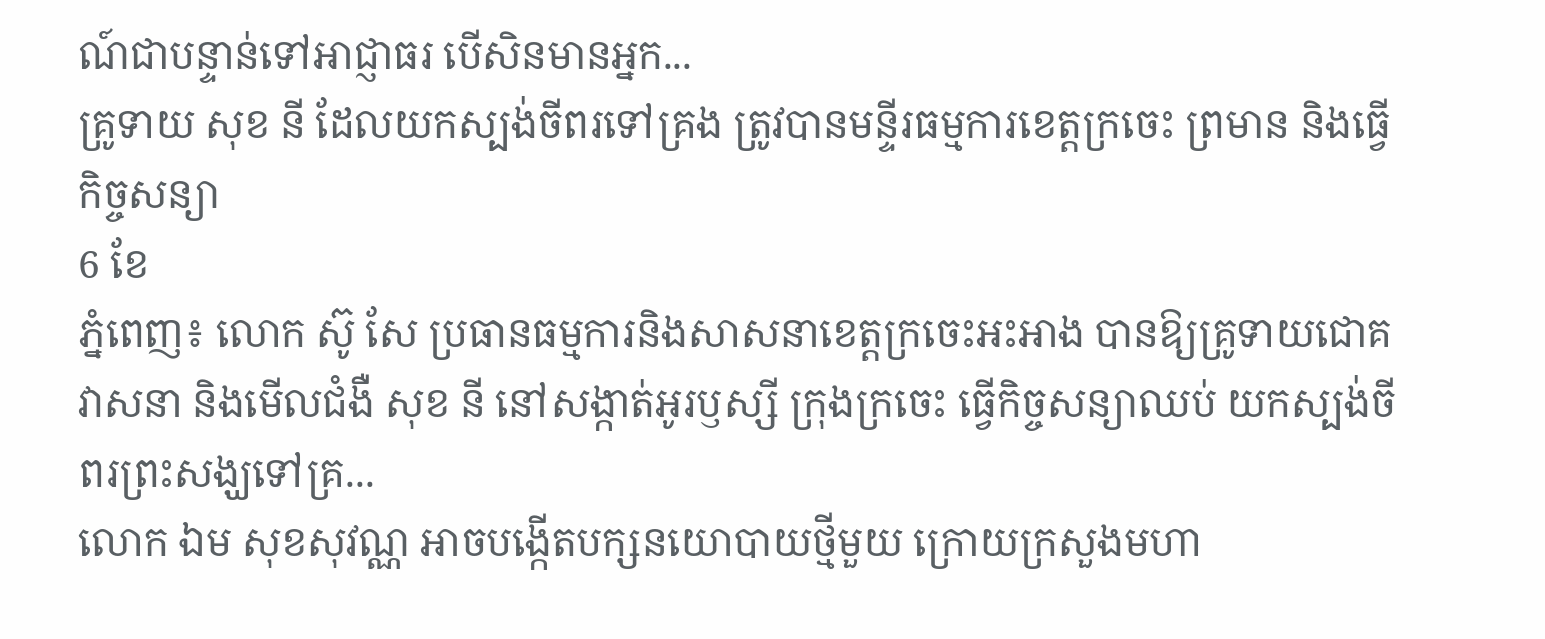ណ៍ជាបន្ទាន់ទៅអាជ្ញាធរ បើសិនមានអ្នក...
គ្រូទាយ សុខ នី ដែលយកស្បង់ចីពរទៅគ្រង ត្រូវបានមន្ទីរធម្មការខេត្តក្រចេះ ព្រមាន និងធ្វើកិច្ចសន្យា
6 ខែ
ភ្នំពេញ៖ លោក ស៊ូ សែ ប្រធានធម្មការនិងសាសនាខេត្តក្រចេះអះអាង បានឱ្យគ្រូទាយជោគវាសនា និងមើលជំងឺ សុខ នី នៅសង្កាត់អូរឫស្សី ក្រុងក្រចេះ ធ្វើកិច្ចសន្យាឈប់ យកស្បង់ចីពរព្រះសង្ឃទៅគ្រ...
លោក ឯម សុខសុវណ្ណ អាចបង្កើតបក្សនយោបាយថ្មីមួយ ក្រោយក្រសួងមហា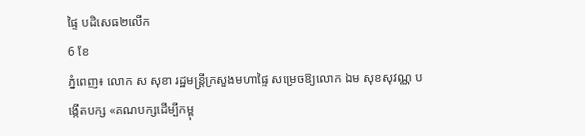ផ្ទៃ បដិសេធ២លើក
6 ខែ
ភ្នំពេញ៖ លោក ស សុខា រដ្ឋមន្ត្រីក្រសួងមហាផ្ទៃ សម្រេចឱ្យលោក ឯម សុខសុវណ្ណ បង្កើតបក្ស «គណបក្សដើម្បីកម្ពុ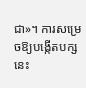ជា»។ ការសម្រេចឱ្យបង្កើតបក្សនេះ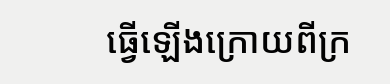ធ្វើឡើងក្រោយពីក្រ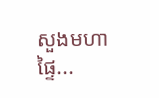សួងមហាផ្ទៃ...